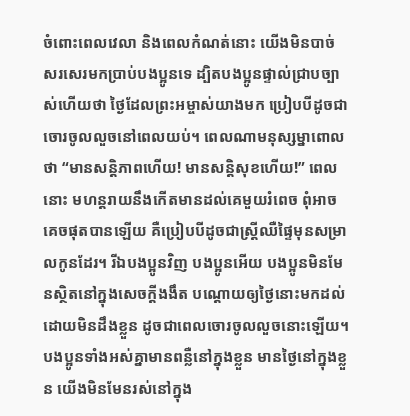ចំពោះពេលវេលា និងពេលកំណត់នោះ យើងមិនបាច់សរសេរមកប្រាប់បងប្អូនទេ ដ្បិតបងប្អូនផ្ទាល់ជ្រាបច្បាស់ហើយថា ថ្ងៃដែលព្រះអម្ចាស់យាងមក ប្រៀបបីដូចជាចោរចូលលួចនៅពេលយប់។ ពេលណាមនុស្សម្នាពោលថា “មានសន្តិភាពហើយ! មានសន្តិសុខហើយ!” ពេលនោះ មហន្តរាយនឹងកើតមានដល់គេមួយរំពេច ពុំអាចគេចផុតបានឡើយ គឺប្រៀបបីដូចជាស្ត្រីឈឺផ្ទៃមុនសម្រាលកូនដែរ។ រីឯបងប្អូនវិញ បងប្អូនអើយ បងប្អូនមិនមែនស្ថិតនៅក្នុងសេចក្ដីងងឹត បណ្ដោយឲ្យថ្ងៃនោះមកដល់ ដោយមិនដឹងខ្លួន ដូចជាពេលចោរចូលលួចនោះឡើយ។ បងប្អូនទាំងអស់គ្នាមានពន្លឺនៅក្នុងខ្លួន មានថ្ងៃនៅក្នុងខ្លួន យើងមិនមែនរស់នៅក្នុង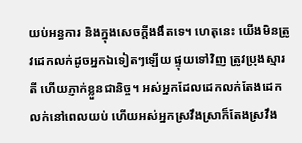យប់អន្ធការ និងក្នុងសេចក្ដីងងឹតទេ។ ហេតុនេះ យើងមិនត្រូវដេកលក់ដូចអ្នកឯទៀតៗឡើយ ផ្ទុយទៅវិញ ត្រូវប្រុងស្មារតី ហើយភ្ញាក់ខ្លួនជានិច្ច។ អស់អ្នកដែលដេកលក់តែងដេកលក់នៅពេលយប់ ហើយអស់អ្នកស្រវឹងស្រាក៏តែងស្រវឹង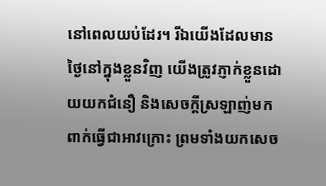នៅពេលយប់ដែរ។ រីឯយើងដែលមានថ្ងៃនៅក្នុងខ្លួនវិញ យើងត្រូវភ្ញាក់ខ្លួនដោយយកជំនឿ និងសេចក្ដីស្រឡាញ់មកពាក់ធ្វើជាអាវក្រោះ ព្រមទាំងយកសេច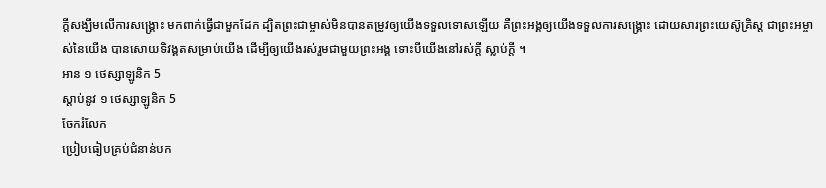ក្ដីសង្ឃឹមលើការសង្គ្រោះ មកពាក់ធ្វើជាមួកដែក ដ្បិតព្រះជាម្ចាស់មិនបានតម្រូវឲ្យយើងទទួលទោសឡើយ គឺព្រះអង្គឲ្យយើងទទួលការសង្គ្រោះ ដោយសារព្រះយេស៊ូគ្រិស្ត ជាព្រះអម្ចាស់នៃយើង បានសោយទិវង្គតសម្រាប់យើង ដើម្បីឲ្យយើងរស់រួមជាមួយព្រះអង្គ ទោះបីយើងនៅរស់ក្ដី ស្លាប់ក្ដី ។
អាន ១ ថេស្សាឡូនិក 5
ស្ដាប់នូវ ១ ថេស្សាឡូនិក 5
ចែករំលែក
ប្រៀបធៀបគ្រប់ជំនាន់បក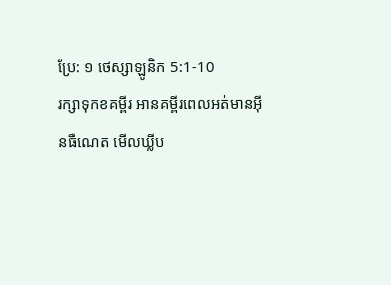ប្រែ: ១ ថេស្សាឡូនិក 5:1-10
រក្សាទុកខគម្ពីរ អានគម្ពីរពេលអត់មានអ៊ីនធឺណេត មើលឃ្លីប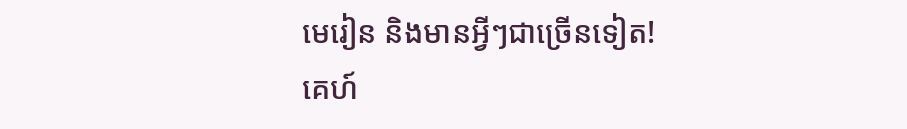មេរៀន និងមានអ្វីៗជាច្រើនទៀត!
គេហ៍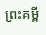ព្រះគម្ពី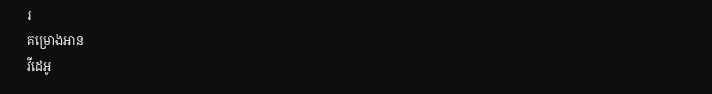រ
គម្រោងអាន
វីដេអូ